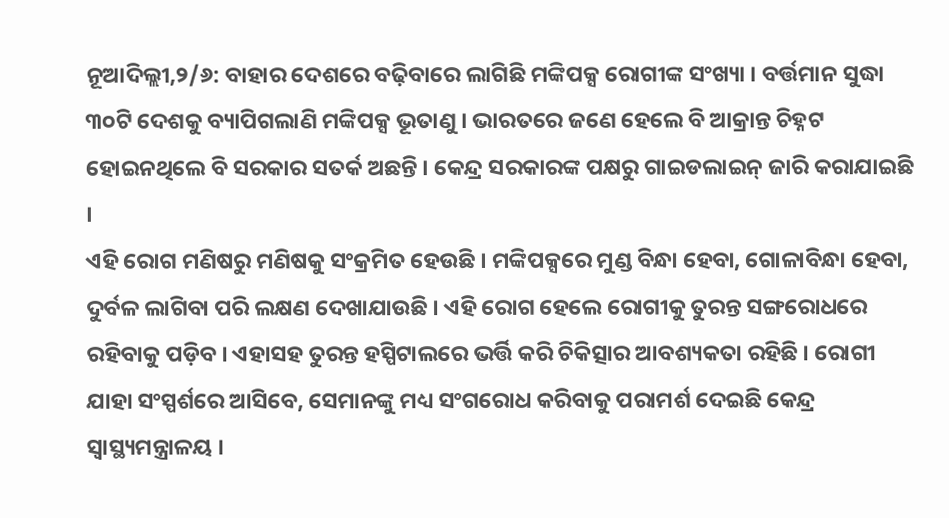ନୂଆଦିଲ୍ଲୀ,୨/୬: ବାହାର ଦେଶରେ ବଢ଼ିବାରେ ଲାଗିଛି ମଙ୍କିପକ୍ସ ରୋଗୀଙ୍କ ସଂଖ୍ୟା । ବର୍ତ୍ତମାନ ସୁଦ୍ଧା ୩୦ଟି ଦେଶକୁ ବ୍ୟାପିଗଲାଣି ମଙ୍କିପକ୍ସ ଭୂତାଣୁ । ଭାରତରେ ଜଣେ ହେଲେ ବି ଆକ୍ରାନ୍ତ ଚିହ୍ନଟ ହୋଇନଥିଲେ ବି ସରକାର ସତର୍କ ଅଛନ୍ତି । କେନ୍ଦ୍ର ସରକାରଙ୍କ ପକ୍ଷରୁ ଗାଇଡଲାଇନ୍ ଜାରି କରାଯାଇଛି ।
ଏହି ରୋଗ ମଣିଷରୁ ମଣିଷକୁ ସଂକ୍ରମିତ ହେଉଛି । ମଙ୍କିପକ୍ସରେ ମୁଣ୍ଡ ବିନ୍ଧା ହେବା, ଗୋଳାବିନ୍ଧା ହେବା, ଦୁର୍ବଳ ଲାଗିବା ପରି ଲକ୍ଷଣ ଦେଖାଯାଉଛି । ଏହି ରୋଗ ହେଲେ ରୋଗୀକୁ ତୁରନ୍ତ ସଙ୍ଗରୋଧରେ ରହିବାକୁ ପଡ଼ିବ । ଏହାସହ ତୁରନ୍ତ ହସ୍ପିଟାଲରେ ଭର୍ତ୍ତି କରି ଚିକିତ୍ସାର ଆବଶ୍ୟକତା ରହିଛି । ରୋଗୀ ଯାହା ସଂସ୍ପର୍ଶରେ ଆସିବେ, ସେମାନଙ୍କୁ ମଧ୍ୟ ସଂଗରୋଧ କରିବାକୁ ପରାମର୍ଶ ଦେଇଛି କେନ୍ଦ୍ର ସ୍ୱାସ୍ଥ୍ୟମନ୍ତ୍ରାଳୟ ।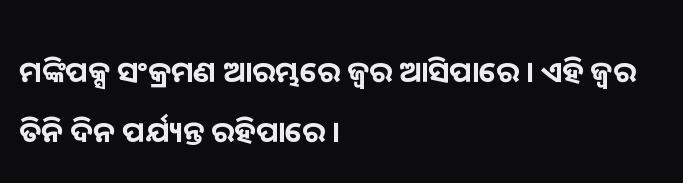ମଙ୍କିପକ୍ସ ସଂକ୍ରମଣ ଆରମ୍ଭରେ ଜ୍ୱର ଆସିପାରେ । ଏହି ଜ୍ୱର ତିନି ଦିନ ପର୍ଯ୍ୟନ୍ତ ରହିପାରେ ।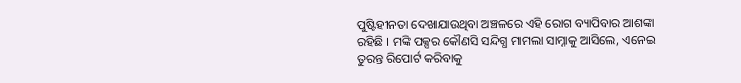ପୁଷ୍ଟିହୀନତା ଦେଖାଯାଉଥିବା ଅଞ୍ଚଳରେ ଏହି ରୋଗ ବ୍ୟାପିବାର ଆଶଙ୍କା ରହିଛି । ମଙ୍କି ପକ୍ସର କୌଣସି ସନ୍ଦିଗ୍ଧ ମାମଲା ସାମ୍ନାକୁ ଆସିଲେ, ଏନେଇ ତୁରନ୍ତ ରିପୋର୍ଟ କରିବାକୁ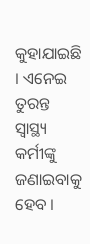କୁହାଯାଇଛି । ଏନେଇ ତୁରନ୍ତ ସ୍ୱାସ୍ଥ୍ୟ କର୍ମୀଙ୍କୁ ଜଣାଇବାକୁ ହେବ ।